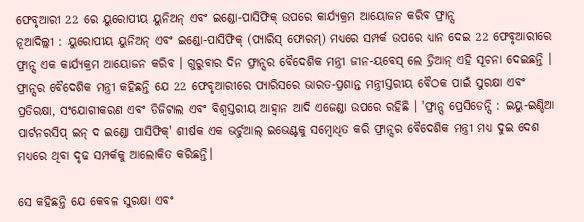ଫେବୃଆରୀ 22 ରେ ୟୁରୋପୀୟ ୟୁନିଅନ୍ ଏବଂ ଇଣ୍ଡୋ-ପାସିଫିକ୍ ଉପରେ କାର୍ଯ୍ୟକ୍ରମ ଆୟୋଜନ କରିବ ଫ୍ରାନ୍ସ
ନୂଆଦିଲ୍ଲୀ : ୟୁରୋପୀୟ ୟୁନିଅନ୍ ଏବଂ ଇଣ୍ଡୋ-ପାସିଫିକ୍ (ପ୍ୟାରିସ୍ ଫୋରମ୍) ମଧ୍ୟରେ ସମ୍ପର୍କ ଉପରେ ଧ୍ୟାନ ଦେଇ 22 ଫେବୃଆରୀରେ ଫ୍ରାନ୍ସ ଏକ କାର୍ଯ୍ୟକ୍ରମ ଆୟୋଜନ କରିବ । ଗୁରୁବାର ଦିନ ଫ୍ରାନ୍ସର ବୈଦେଶିକ ମନ୍ତ୍ରୀ ଜୀନ-ୟବେସ୍ ଲେ ଡ୍ରିଆନ୍ ଏହି ସୂଚନା ଦେଇଛନ୍ତି । ଫ୍ରାନ୍ସର ବୈଦେଶିକ ମନ୍ତ୍ରୀ କହିଛନ୍ତି ଯେ 22 ଫେବୃଆରୀରେ ପ୍ୟାରିସରେ ଭାରତ-ପ୍ରଶାନ୍ତ ମନ୍ତ୍ରୀସ୍ତରୀୟ ବୈଠକ ପାଇଁ ସୁରକ୍ଷା ଏବଂ ପ୍ରତିରକ୍ଷା, ସଂଯୋଗୀକରଣ ଏବଂ ଡିଜିଟାଲ ଏବଂ ବିଶ୍ୱସ୍ତରୀୟ ଆହ୍ୱାନ ଆଦି ଏଜେଣ୍ଡା ଉପରେ ରହିଛି । 'ଫ୍ରାନ୍ସ ପ୍ରେସିଡେନ୍ସି : ଇୟୁ-ଇଣ୍ଡିଆ ପାର୍ଟନରସିପ୍ ଇନ୍ ଦ ଇଣ୍ଡୋ ପାସିଫିକ୍' ଶୀର୍ଷକ ଏକ ଭର୍ଚୁଆଲ୍ ଇଭେଣ୍ଟକୁ ସମ୍ବୋଧିତ କରି ଫ୍ରାନ୍ସର ବୈଦେଶିକ ମନ୍ତ୍ରୀ ମଧ୍ୟ ଦୁଇ ଦେଶ ମଧ୍ୟରେ ଥିବା ଦୃଢ ସମ୍ପର୍କକୁ ଆଲୋକିତ କରିଛନ୍ତି।

ସେ କହିଛନ୍ତି ଯେ କେବଳ ସୁରକ୍ଷା ଏବଂ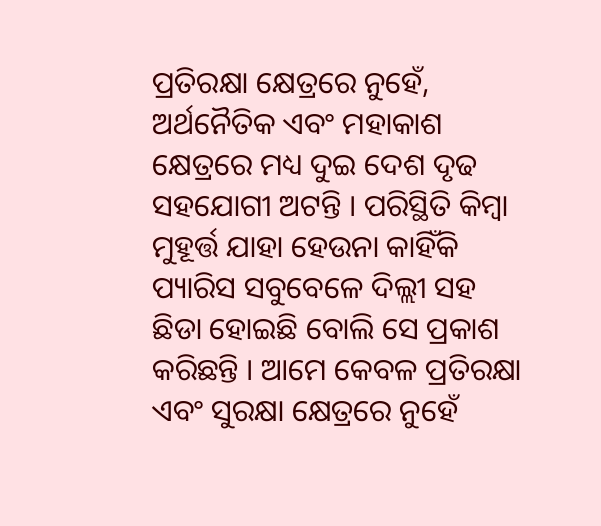ପ୍ରତିରକ୍ଷା କ୍ଷେତ୍ରରେ ନୁହେଁ, ଅର୍ଥନୈତିକ ଏବଂ ମହାକାଶ କ୍ଷେତ୍ରରେ ମଧ୍ୟ ଦୁଇ ଦେଶ ଦୃଢ ସହଯୋଗୀ ଅଟନ୍ତି । ପରିସ୍ଥିତି କିମ୍ବା ମୁହୂର୍ତ୍ତ ଯାହା ହେଉନା କାହିଁକି ପ୍ୟାରିସ ସବୁବେଳେ ଦିଲ୍ଲୀ ସହ ଛିଡା ହୋଇଛି ବୋଲି ସେ ପ୍ରକାଶ କରିଛନ୍ତି । ଆମେ କେବଳ ପ୍ରତିରକ୍ଷା ଏବଂ ସୁରକ୍ଷା କ୍ଷେତ୍ରରେ ନୁହେଁ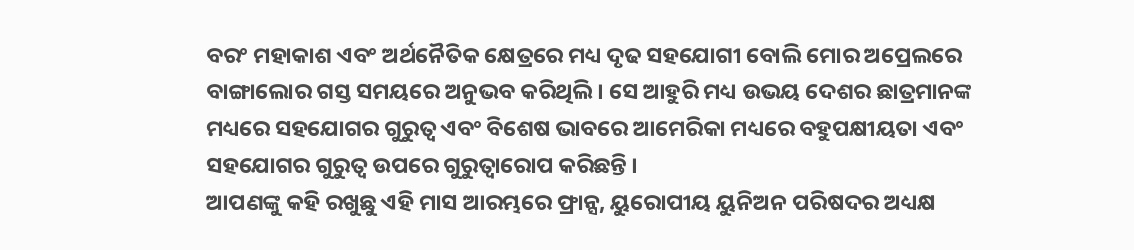ବରଂ ମହାକାଶ ଏବଂ ଅର୍ଥନୈତିକ କ୍ଷେତ୍ରରେ ମଧ୍ୟ ଦୃଢ ସହଯୋଗୀ ବୋଲି ମୋର ଅପ୍ରେଲରେ ବାଙ୍ଗାଲୋର ଗସ୍ତ ସମୟରେ ଅନୁଭବ କରିଥିଲି । ସେ ଆହୁରି ମଧ୍ୟ ଉଭୟ ଦେଶର ଛାତ୍ରମାନଙ୍କ ମଧ୍ୟରେ ସହଯୋଗର ଗୁରୁତ୍ୱ ଏବଂ ବିଶେଷ ଭାବରେ ଆମେରିକା ମଧ୍ୟରେ ବହୁପକ୍ଷୀୟତା ଏବଂ ସହଯୋଗର ଗୁରୁତ୍ୱ ଉପରେ ଗୁରୁତ୍ୱାରୋପ କରିଛନ୍ତି ।
ଆପଣଙ୍କୁ କହି ରଖୁଛୁ ଏହି ମାସ ଆରମ୍ଭରେ ଫ୍ରାନ୍ସ, ୟୁରୋପୀୟ ୟୁନିଅନ ପରିଷଦର ଅଧ୍ୟକ୍ଷ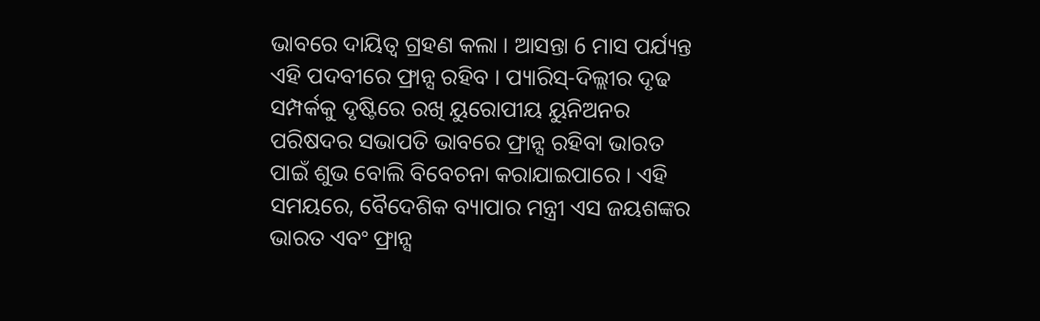ଭାବରେ ଦାୟିତ୍ୱ ଗ୍ରହଣ କଲା । ଆସନ୍ତା 6 ମାସ ପର୍ଯ୍ୟନ୍ତ ଏହି ପଦବୀରେ ଫ୍ରାନ୍ସ ରହିବ । ପ୍ୟାରିସ୍-ଦିଲ୍ଲୀର ଦୃଢ ସମ୍ପର୍କକୁ ଦୃଷ୍ଟିରେ ରଖି ୟୁରୋପୀୟ ୟୁନିଅନର ପରିଷଦର ସଭାପତି ଭାବରେ ଫ୍ରାନ୍ସ ରହିବା ଭାରତ ପାଇଁ ଶୁଭ ବୋଲି ବିବେଚନା କରାଯାଇପାରେ । ଏହି ସମୟରେ, ବୈଦେଶିକ ବ୍ୟାପାର ମନ୍ତ୍ରୀ ଏସ ଜୟଶଙ୍କର ଭାରତ ଏବଂ ଫ୍ରାନ୍ସ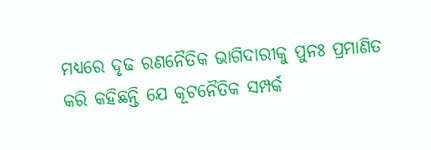ମଧ୍ୟରେ ଦୃଢ ରଣନୈତିକ ଭାଗିଦାରୀକୁ ପୁନଃ ପ୍ରମାଣିତ କରି କହିଛନ୍ତି ଯେ କୂଟନୈତିକ ସମ୍ପର୍କ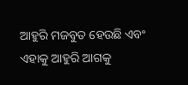ଆହୁରି ମଜବୁତ ହେଉଛି ଏବଂ ଏହାକୁ ଆହୁରି ଆଗକୁ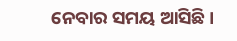ନେବାର ସମୟ ଆସିଛି ।